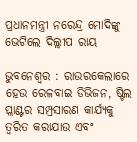ପ୍ରଧାନମନ୍ତ୍ରୀ ନରେନ୍ଦ୍ର ମୋଦିଙ୍କୁ ଭେଟିଲେ ଦିଲ୍ଲୀପ ରାୟ

ଭୁବନେଶ୍ୱର : ରାଉରକେଲାରେ ହେଉ ରେଳବାଇ ଡିଭିଜନ, ଷ୍ଟିଲ ପ୍ଲାଣ୍ଟର ସମ୍ପ୍ରସାରଣ କାର୍ଯ୍ୟକୁ ତ୍ବରିତ କରାଯାଉ ଏବଂ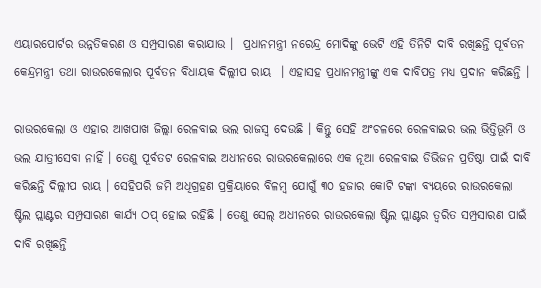ଏୟାରପୋର୍ଟର ଉନ୍ନତିକରଣ ଓ ସମ୍ପ୍ରସାରଣ କରାଯାଉ ।  ପ୍ରଧାନମନ୍ତ୍ରୀ ନରେନ୍ଦ୍ର ମୋଦିଙ୍କୁ ଭେଟି ଏହି ତିନିଟି ଦାବି ରଖିଛନ୍ତି ପୂର୍ବତନ କେନ୍ଦ୍ରମନ୍ତ୍ରୀ ତଥା ରାଉରକେଲାର ପୂର୍ବତନ ବିଧାୟକ ଦିଲ୍ଲୀପ ରାୟ  । ଏହାସହ ପ୍ରଧାନମନ୍ତ୍ରୀଙ୍କୁ ଏକ ଦାବିପତ୍ର ମଧ୍ୟ ପ୍ରଦାନ କରିଛନ୍ତି ।

ରାଉରକେଲା ଓ ଏହାର ଆଖପାଖ ଜିଲ୍ଲା ରେଳବାଇ ଭଲ ରାଜସ୍ୱ ଦେଉଛି । କିନ୍ତୁ ସେହି ଅଂଚଳରେ ରେଳବାଇର ଭଲ ଭିତ୍ତିଭୂମି ଓ ଭଲ ଯାତ୍ରୀସେବା ନାହିଁ । ତେଣୁ ପୂର୍ବତଟ ରେଳବାଇ ଅଧୀନରେ ରାଉରକେଲାରେ ଏକ ନୂଆ ରେଳବାଇ ଡିଭିଜନ ପ୍ରତିଷ୍ଠା ପାଇଁ ଦାବି କରିଛନ୍ତି ଦିଲ୍ଲୀପ ରାୟ । ସେହିପରି ଜମି ଅଧିଗ୍ରହଣ ପ୍ରକ୍ରିୟାରେ ବିଳମ୍ବ ଯୋଗୁଁ ୩୦ ହଜାର କୋଟି ଟଙ୍କା ବ୍ୟୟରେ ରାଉରକେଲା ଷ୍ଟିଲ ପ୍ଲାଣ୍ଟର ସମ୍ପ୍ରସାରଣ କାର୍ଯ୍ୟ ଠପ୍ ହୋଇ ରହିଛି । ତେଣୁ ସେଲ୍ ଅଧୀନରେ ରାଉରକେଲା ଷ୍ଟିଲ ପ୍ଲାଣ୍ଟର ତ୍ବରିତ ସମ୍ପ୍ରସାରଣ ପାଇଁ ଦାବି ରଖିଛନ୍ତି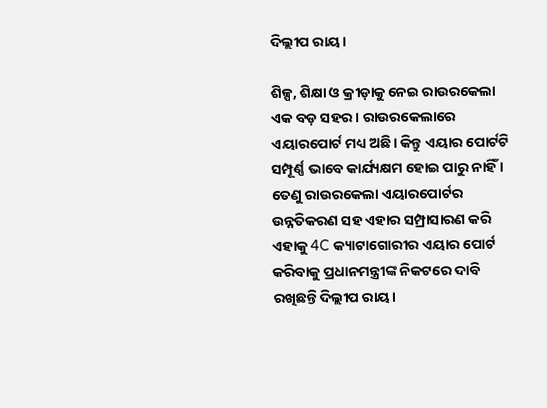ଦିଲ୍ଲୀପ ରାୟ।

ଶିଳ୍ପ, ଶିକ୍ଷା ଓ କ୍ରୀଡ଼ାକୁ ନେଇ ରାଉରକେଲା ଏକ ବଡ଼ ସହର । ରାଉରକେଲାରେ ଏୟାରପୋର୍ଟ ମଧ୍ୟ ଅଛି। କିନ୍ତୁ ଏୟାର ପୋର୍ଟଟି ସମ୍ପୂର୍ଣ୍ଣ ଭାବେ କାର୍ଯ୍ୟକ୍ଷମ ହୋଇ ପାରୁ ନାହିଁ । ତେଣୁ ରାଉରକେଲା ଏୟାରପୋର୍ଟର ଉନ୍ନତିକରଣ ସହ ଏହାର ସମ୍ପ୍ରାସାରଣ କରି ଏହାକୁ 4C କ୍ୟାଟାଗୋରୀର ଏୟାର ପୋର୍ଟ କରିବାକୁ ପ୍ରଧାନମନ୍ତ୍ରୀଙ୍କ ନିକଟରେ ଦାବି ରଖିଛନ୍ତି ଦିଲ୍ଲୀପ ରାୟ।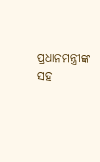ପ୍ରଧାନମନ୍ତ୍ରୀଙ୍କ ସହ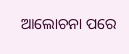ଆଲୋଚନା ପରେ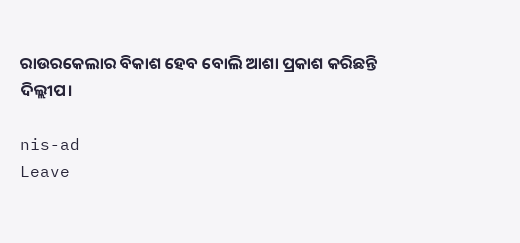ରାଉରକେଲାର ବିକାଶ ହେବ ବୋଲି ଆଶା ପ୍ରକାଶ କରିଛନ୍ତି ଦିଲ୍ଲୀପ।

nis-ad
Leave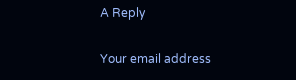A Reply

Your email address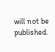will not be published.